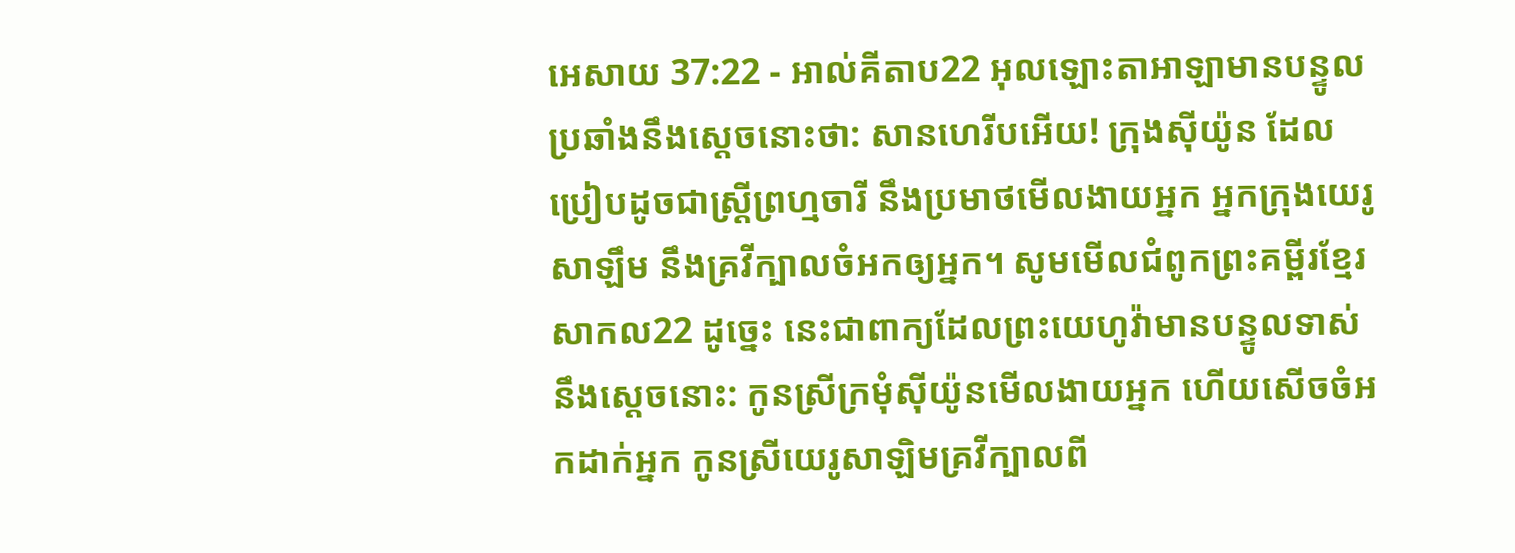អេសាយ 37:22 - អាល់គីតាប22 អុលឡោះតាអាឡាមានបន្ទូលប្រឆាំងនឹងស្ដេចនោះថា: សានហេរីបអើយ! ក្រុងស៊ីយ៉ូន ដែលប្រៀបដូចជាស្ត្រីព្រហ្មចារី នឹងប្រមាថមើលងាយអ្នក អ្នកក្រុងយេរូសាឡឹម នឹងគ្រវីក្បាលចំអកឲ្យអ្នក។ សូមមើលជំពូកព្រះគម្ពីរខ្មែរសាកល22 ដូច្នេះ នេះជាពាក្យដែលព្រះយេហូវ៉ាមានបន្ទូលទាស់នឹងស្ដេចនោះ: កូនស្រីក្រមុំស៊ីយ៉ូនមើលងាយអ្នក ហើយសើចចំអកដាក់អ្នក កូនស្រីយេរូសាឡិមគ្រវីក្បាលពី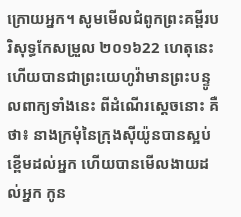ក្រោយអ្នក។ សូមមើលជំពូកព្រះគម្ពីរបរិសុទ្ធកែសម្រួល ២០១៦22 ហេតុនេះហើយបានជាព្រះយេហូវ៉ាមានព្រះបន្ទូលពាក្យទាំងនេះ ពីដំណើរស្តេចនោះ គឺថា៖ នាងក្រមុំនៃក្រុងស៊ីយ៉ូនបានស្អប់ខ្ពើមដល់អ្នក ហើយបានមើលងាយដល់អ្នក កូន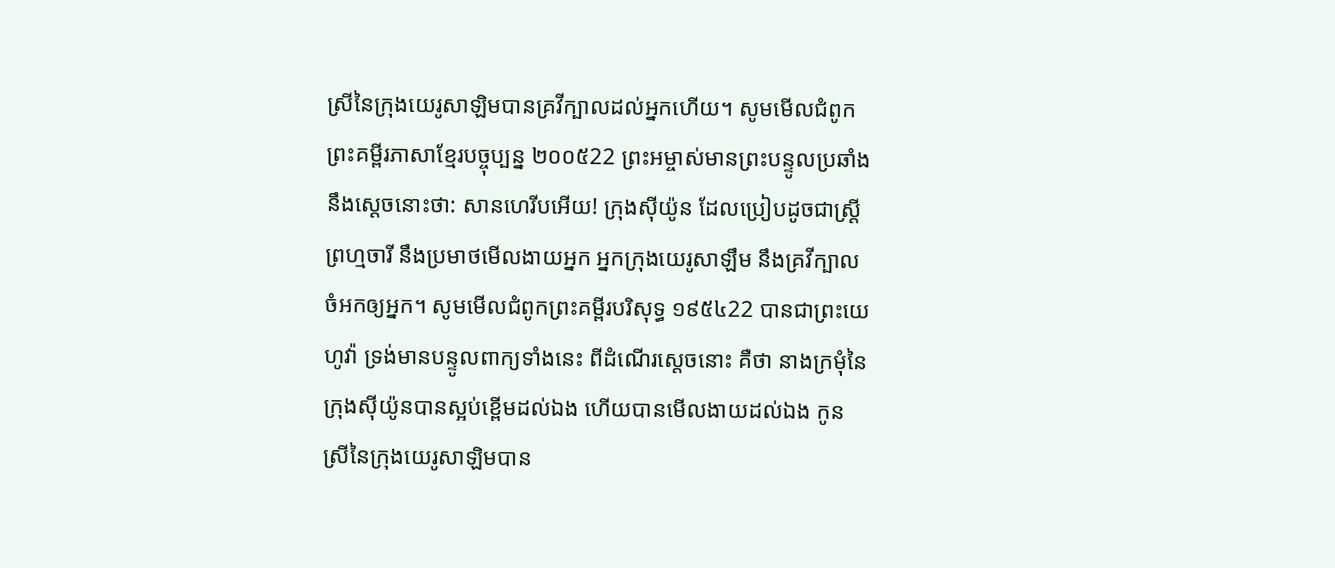ស្រីនៃក្រុងយេរូសាឡិមបានគ្រវីក្បាលដល់អ្នកហើយ។ សូមមើលជំពូកព្រះគម្ពីរភាសាខ្មែរបច្ចុប្បន្ន ២០០៥22 ព្រះអម្ចាស់មានព្រះបន្ទូលប្រឆាំងនឹងស្ដេចនោះថា: សានហេរីបអើយ! ក្រុងស៊ីយ៉ូន ដែលប្រៀបដូចជាស្ត្រីព្រហ្មចារី នឹងប្រមាថមើលងាយអ្នក អ្នកក្រុងយេរូសាឡឹម នឹងគ្រវីក្បាលចំអកឲ្យអ្នក។ សូមមើលជំពូកព្រះគម្ពីរបរិសុទ្ធ ១៩៥៤22 បានជាព្រះយេហូវ៉ា ទ្រង់មានបន្ទូលពាក្យទាំងនេះ ពីដំណើរស្តេចនោះ គឺថា នាងក្រមុំនៃក្រុងស៊ីយ៉ូនបានស្អប់ខ្ពើមដល់ឯង ហើយបានមើលងាយដល់ឯង កូនស្រីនៃក្រុងយេរូសាឡិមបាន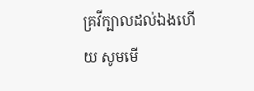គ្រវីក្បាលដល់ឯងហើយ សូមមើ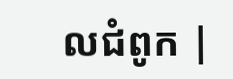លជំពូក |